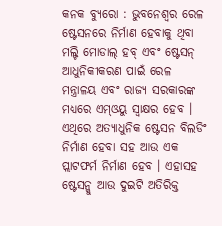କନକ ବ୍ୟୁରୋ : ଭୁବନେଶ୍ୱର ରେଳ ଷ୍ଟେସନରେ ନିର୍ମାଣ ହେବାକୁ ଥିବା ମଲ୍ଟି ମୋଡାଲ୍ ହବ୍ ଏବଂ ଷ୍ଟେସନ୍ ଆଧୁନିକୀକରଣ ପାଇଁ ରେଳ ମନ୍ତ୍ରାଳୟ ଏବଂ ରାଜ୍ୟ ସରକାରଙ୍କ ମଧ୍ୟରେ ଏମ୍ଓୟୁ ସ୍ୱାକ୍ଷର ହେବ । ଏଥିରେ ଅତ୍ୟାଧୁନିକ ଷ୍ଟେସନ ବିଲଡିଂ ନିର୍ମାଣ ହେବା ସହ ଆଉ ଏକ ପ୍ଲାଟଫର୍ମ ନିର୍ମାଣ ହେବ । ଏହାସହ ଷ୍ଟେସନ୍କୁ ଆଉ ଦୁଇଟି ଅତିରିକ୍ତ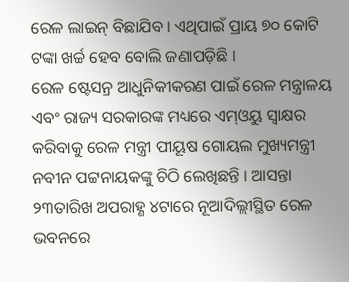ରେଳ ଲାଇନ୍ ବିଛାଯିବ । ଏଥିପାଇଁ ପ୍ରାୟ ୭୦ କୋଟି ଟଙ୍କା ଖର୍ଚ୍ଚ ହେବ ବୋଲି ଜଣାପଡ଼ିଛି ।
ରେଳ ଷ୍ଟେସନ୍ର ଆଧୁନିକୀକରଣ ପାଇଁ ରେଳ ମନ୍ତ୍ରାଳୟ ଏବଂ ରାଜ୍ୟ ସରକାରଙ୍କ ମଧ୍ୟରେ ଏମ୍ଓୟୁ ସ୍ୱାକ୍ଷର କରିବାକୁ ରେଳ ମନ୍ତ୍ରୀ ପୀୟୂଷ ଗୋୟଲ ମୁଖ୍ୟମନ୍ତ୍ରୀ ନବୀନ ପଟ୍ଟନାୟକଙ୍କୁ ଚିଠି ଲେଖିଛନ୍ତି । ଆସନ୍ତା ୨୩ତାରିଖ ଅପରାହ୍ଣ ୪ଟାରେ ନୂଆଦିଲ୍ଲୀସ୍ଥିତ ରେଳ ଭବନରେ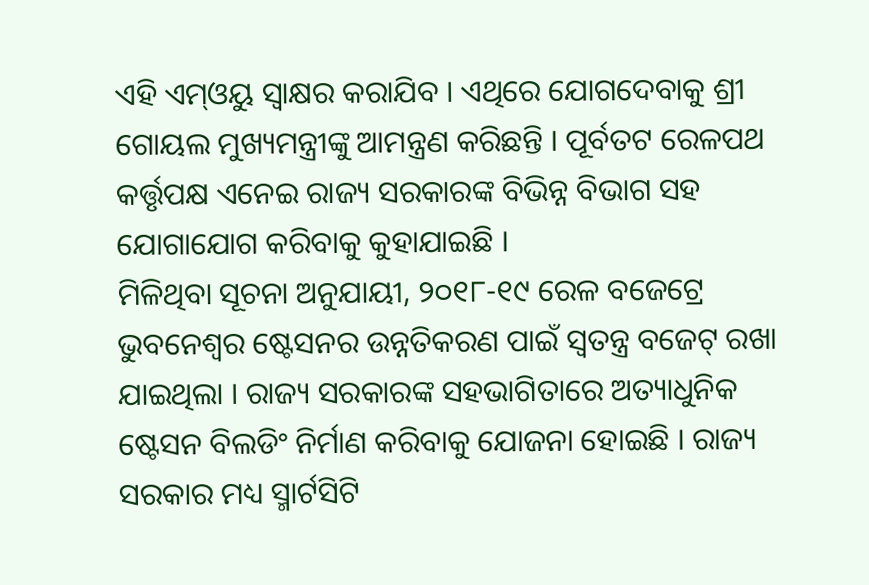ଏହି ଏମ୍ଓୟୁ ସ୍ୱାକ୍ଷର କରାଯିବ । ଏଥିରେ ଯୋଗଦେବାକୁ ଶ୍ରୀ ଗୋୟଲ ମୁଖ୍ୟମନ୍ତ୍ରୀଙ୍କୁ ଆମନ୍ତ୍ରଣ କରିଛନ୍ତି । ପୂର୍ବତଟ ରେଳପଥ କର୍ତ୍ତୃପକ୍ଷ ଏନେଇ ରାଜ୍ୟ ସରକାରଙ୍କ ବିଭିନ୍ନ ବିଭାଗ ସହ ଯୋଗାଯୋଗ କରିବାକୁ କୁହାଯାଇଛି ।
ମିଳିଥିବା ସୂଚନା ଅନୁଯାୟୀ, ୨୦୧୮-୧୯ ରେଳ ବଜେଟ୍ରେ ଭୁବନେଶ୍ୱର ଷ୍ଟେସନର ଉନ୍ନତିକରଣ ପାଇଁ ସ୍ୱତନ୍ତ୍ର ବଜେଟ୍ ରଖା ଯାଇଥିଲା । ରାଜ୍ୟ ସରକାରଙ୍କ ସହଭାଗିତାରେ ଅତ୍ୟାଧୁନିକ ଷ୍ଟେସନ ବିଲଡିଂ ନିର୍ମାଣ କରିବାକୁ ଯୋଜନା ହୋଇଛି । ରାଜ୍ୟ ସରକାର ମଧ୍ୟ ସ୍ମାର୍ଟସିଟି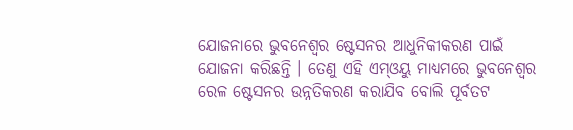ଯୋଜନାରେ ଭୁବନେଶ୍ୱର ଷ୍ଟେସନର ଆଧୁନିକୀକରଣ ପାଇଁ ଯୋଜନା କରିଛନ୍ତି । ତେଣୁ ଏହି ଏମ୍ଓୟୁ ମାଧ୍ୟମରେ ଭୁବନେଶ୍ୱର ରେଳ ଷ୍ଟେସନର ଉନ୍ନତିକରଣ କରାଯିବ ବୋଲି ପୂର୍ବତଟ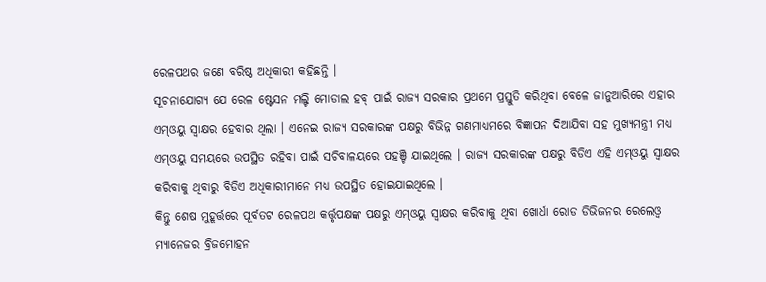ରେଳପଥର ଜଣେ ବରିଷ୍ଠ ଅଧିକାରୀ କହିଛନ୍ତି ।
ସୂଚନାଯୋଗ୍ୟ ଯେ ରେଳ ଷ୍ଟେସନ ମଲ୍ଟି ମୋଡାଲ ହବ୍ ପାଇଁ ରାଜ୍ୟ ସରକାର ପ୍ରଥମେ ପ୍ରସ୍ତୁତି କରିଥିବା ବେଳେ ଜାନୁଆରିରେ ଏହାର ଏମ୍ଓୟୁ ସ୍ୱାକ୍ଷର ହେବାର ଥିଲା । ଏନେଇ ରାଜ୍ୟ ସରକାରଙ୍କ ପକ୍ଷରୁ ବିଭିନ୍ନ ଗଣମାଧ୍ୟମରେ ବିଜ୍ଞାପନ ଦିଆଯିବା ସହ ମୁଖ୍ୟମନ୍ତ୍ରୀ ମଧ୍ୟ ଏମ୍ଓୟୁ ସମୟରେ ଉପସ୍ଥିତ ରହିବା ପାଇଁ ସଚିବାଳୟରେ ପହଞ୍ଚି ଯାଇଥିଲେ । ରାଜ୍ୟ ସରକାରଙ୍କ ପକ୍ଷରୁ ବିଡିଏ ଏହି ଏମ୍ଓୟୁ ସ୍ୱାକ୍ଷର କରିବାକୁ ଥିବାରୁ ବିଡିଏ ଅଧିକାରୀମାନେ ମଧ୍ୟ ଉପସ୍ଥିତ ହୋଇଯାଇଥିଲେ ।
କିନ୍ତୁ ଶେଷ ମୁହୂର୍ତ୍ତରେ ପୂର୍ବତଟ ରେଳପଥ କର୍ତ୍ତୃପକ୍ଷଙ୍କ ପକ୍ଷରୁ ଏମ୍ଓୟୁ ସ୍ୱାକ୍ଷର କରିବାକୁ ଥିବା ଖୋର୍ଧା ରୋଡ ଡିଭିଜନର ରେଲେଓ୍ଵ ମ୍ୟାନେଜର ବ୍ରିଜମୋହନ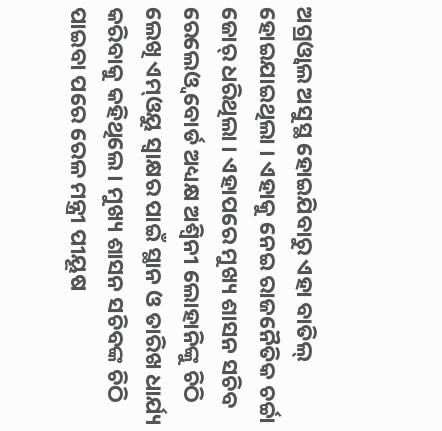ଅଗ୍ରଓ୍ଵାଲ ଅସୁସ୍ଥ ହୋଇଯିବାରୁ ଏହା ବାତିଲ୍ ହୋଇଯାଇଥିଲା । ଏହାକୁ ନେଇ ରାଜନୈତିକ ଚର୍ଚ୍ଚା ଜୋର୍ ଧରିଥିଲା । ଏହାପରେ ମୁଖ୍ୟ ଶାସନ ସଚିବ ରେଲେଓ୍ଵ ବୋର୍ଡ ଅଧ୍ୟକ୍ଷ ଅଶ୍ୱିନୀ ଲୋହାନିଙ୍କୁ ଚିଠି ଲେଖି ଏମ୍ଓୟୁ ସ୍ୱାକ୍ଷର ପାଇଁ ସ୍ଥାନ ଓ ତାରିଖ ଧାର୍ଯ୍ୟ କରିବାକୁ କହିଥିଲେ । ମୁଖ୍ୟ ଶାସନ ସଚିବଙ୍କ ଚିଠି ପାଇବା ପରେ ରେଳ ମନ୍ତ୍ରୀ ପୀୟୂଷ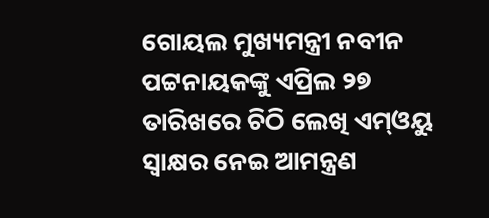ଗୋୟଲ ମୁଖ୍ୟମନ୍ତ୍ରୀ ନବୀନ ପଟ୍ଟନାୟକଙ୍କୁ ଏପ୍ରିଲ ୨୭ ତାରିଖରେ ଚିଠି ଲେଖି ଏମ୍ଓୟୁ ସ୍ୱାକ୍ଷର ନେଇ ଆମନ୍ତ୍ରଣ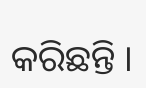କରିଛନ୍ତି ।